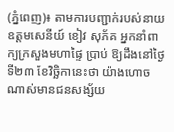(ភ្នំពេញ)៖ តាមការបញ្ជាក់របស់នាយឧត្តមសេនីយ៍ ខៀវ សុភ័គ អ្នកនាំពាក្យក្រសួងមហាផ្ទៃ ប្រាប់ ឱ្យដឹងនៅថ្ងៃទី២៣ ខែវិច្ឆិកានេះថា យ៉ាងហោចណាស់មានជនសង្ស័យ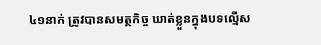៤១នាក់ ត្រូវបានសមត្ថកិច្ច ឃាត់ខ្លួនក្នុងបទល្មើស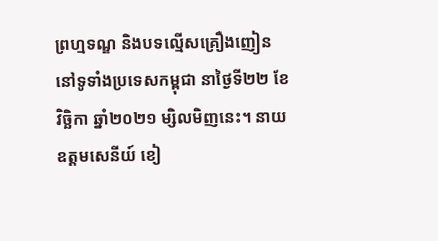ព្រហ្មទណ្ឌ និងបទល្មើសគ្រឿងញៀន នៅទូទាំងប្រទេសកម្ពុជា នាថ្ងៃទី២២ ខែវិច្ឆិកា ឆ្នាំ២០២១ ម្សិលមិញនេះ។ នាយឧត្តមសេនីយ៍ ខៀ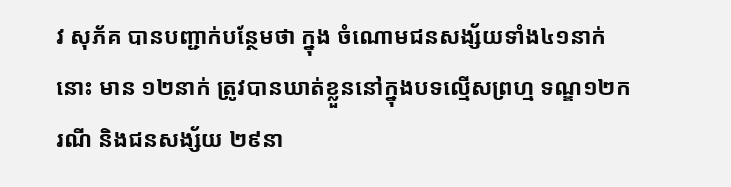វ សុភ័គ បានបញ្ជាក់បន្ថែមថា ក្នុង ចំណោមជនសង្ស័យទាំង៤១នាក់នោះ មាន ១២នាក់ ត្រូវបានឃាត់ខ្លួននៅក្នុងបទល្មើសព្រហ្ម ទណ្ឌ១២ករណី និងជនសង្ស័យ ២៩នា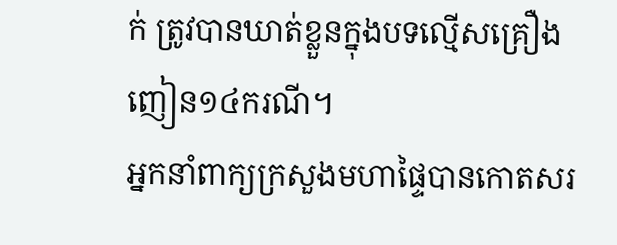ក់ ត្រូវបានឃាត់ខ្លួនក្នុងបទល្មើសគ្រឿងញៀន១៤ករណី។
អ្នកនាំពាក្យក្រសួងមហាផ្ទៃបានកោតសរ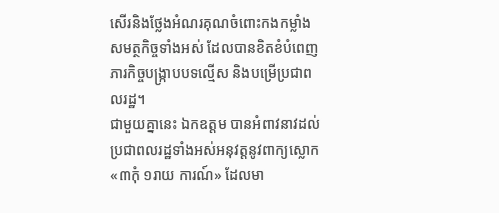សើរនិងថ្លែងអំណរគុណចំពោះកងកម្លាំងសមត្ថកិច្ចទាំងអស់ ដែលបានខិតខំបំពេញភារកិច្ចបង្ក្រាបបទល្មើស និងបម្រើប្រជាពលរដ្ឋ។
ជាមួយគ្នានេះ ឯកឧត្តម បានអំពាវនាវដល់ប្រជាពលរដ្ឋទាំងអស់អនុវត្តនូវពាក្យស្លោក «៣កុំ ១រាយ ការណ៍» ដែលមា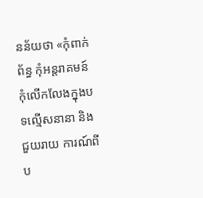នន័យថា «កុំពាក់ព័ន្ធ កុំអន្តរាគមន៍ កុំលើកលែងក្នុងបទល្មើសនានា និងជួយរាយ ការណ៍ពីប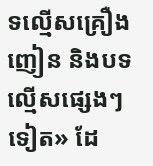ទល្មើសគ្រឿងញៀន និងបទល្មើសផ្សេងៗទៀត» ដែ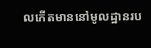លកើតមាននៅមូលដ្ឋានរប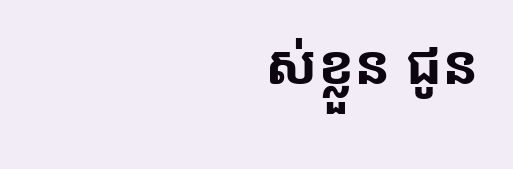ស់ខ្លួន ជូន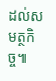ដល់សមត្ថកិច្ច៕